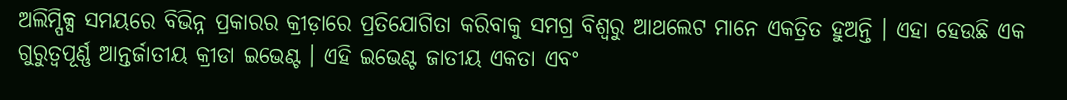ଅଲିମ୍ପିକ୍ସ ସମୟରେ ବିଭିନ୍ନ ପ୍ରକାରର କ୍ରୀଡ଼ାରେ ପ୍ରତିଯୋଗିତା କରିବାକୁ ସମଗ୍ର ବିଶ୍ୱରୁ ଆଥଲେଟ ମାନେ ଏକତ୍ରିତ ହୁଅନ୍ତି । ଏହା ହେଉଛି ଏକ ଗୁରୁତ୍ୱପୂର୍ଣ୍ଣ ଆନ୍ତର୍ଜାତୀୟ କ୍ରୀଡା ଇଭେଣ୍ଟ । ଏହି ଇଭେଣ୍ଟ ଜାତୀୟ ଏକତା ଏବଂ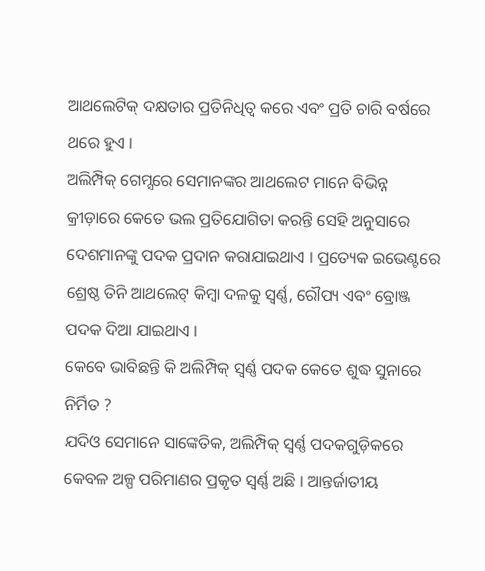ଆଥଲେଟିକ୍ ଦକ୍ଷତାର ପ୍ରତିନିଧିତ୍ୱ କରେ ଏବଂ ପ୍ରତି ଚାରି ବର୍ଷରେ ଥରେ ହୁଏ ।
ଅଲିମ୍ପିକ୍ ଗେମ୍ସରେ ସେମାନଙ୍କର ଆଥଲେଟ ମାନେ ବିଭିନ୍ନ କ୍ରୀଡ଼ାରେ କେତେ ଭଲ ପ୍ରତିଯୋଗିତା କରନ୍ତି ସେହି ଅନୁସାରେ ଦେଶମାନଙ୍କୁ ପଦକ ପ୍ରଦାନ କରାଯାଇଥାଏ । ପ୍ରତ୍ୟେକ ଇଭେଣ୍ଟରେ ଶ୍ରେଷ୍ଠ ତିନି ଆଥଲେଟ୍ କିମ୍ବା ଦଳକୁ ସ୍ୱର୍ଣ୍ଣ, ରୌପ୍ୟ ଏବଂ ବ୍ରୋଞ୍ଜ ପଦକ ଦିଆ ଯାଇଥାଏ ।
କେବେ ଭାବିଛନ୍ତି କି ଅଲିମ୍ପିକ୍ ସ୍ୱର୍ଣ୍ଣ ପଦକ କେତେ ଶୁଦ୍ଧ ସୁନାରେ ନିର୍ମିତ ?
ଯଦିଓ ସେମାନେ ସାଙ୍କେତିକ, ଅଲିମ୍ପିକ୍ ସ୍ୱର୍ଣ୍ଣ ପଦକଗୁଡ଼ିକରେ କେବଳ ଅଳ୍ପ ପରିମାଣର ପ୍ରକୃତ ସ୍ୱର୍ଣ୍ଣ ଅଛି । ଆନ୍ତର୍ଜାତୀୟ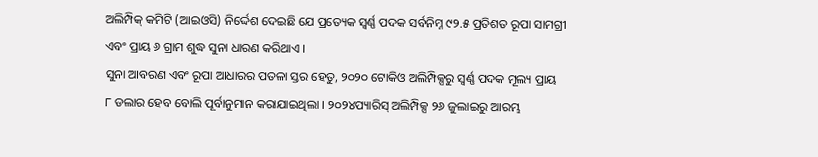ଅଲିମ୍ପିକ୍ କମିଟି (ଆଇଓସି) ନିର୍ଦ୍ଦେଶ ଦେଇଛି ଯେ ପ୍ରତ୍ୟେକ ସ୍ୱର୍ଣ୍ଣ ପଦକ ସର୍ବନିମ୍ନ ୯୨.୫ ପ୍ରତିଶତ ରୂପା ସାମଗ୍ରୀ ଏବଂ ପ୍ରାୟ ୬ ଗ୍ରାମ ଶୁଦ୍ଧ ସୁନା ଧାରଣ କରିଥାଏ ।
ସୁନା ଆବରଣ ଏବଂ ରୂପା ଆଧାରର ପତଳା ସ୍ତର ହେତୁ, ୨୦୨୦ ଟୋକିଓ ଅଲିମ୍ପିକ୍ସରୁ ସ୍ୱର୍ଣ୍ଣ ପଦକ ମୂଲ୍ୟ ପ୍ରାୟ ୮ ଡଲାର ହେବ ବୋଲି ପୂର୍ବାନୁମାନ କରାଯାଇଥିଲା । ୨୦୨୪ପ୍ୟାରିସ୍ ଅଲିମ୍ପିକ୍ସ ୨୬ ଜୁଲାଇରୁ ଆରମ୍ଭ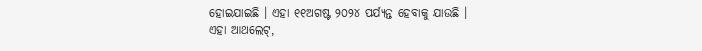ହୋଇଯାଇଛି । ଏହା ୧୧ଅଗଷ୍ଟ ୨୦୨୪ ପର୍ଯ୍ୟନ୍ତ ହେବାକୁ ଯାଉଛି ।
ଏହା ଆଥଲେଟ୍,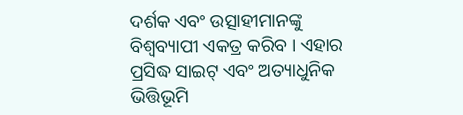ଦର୍ଶକ ଏବଂ ଉତ୍ସାହୀମାନଙ୍କୁ ବିଶ୍ୱବ୍ୟାପୀ ଏକତ୍ର କରିବ । ଏହାର ପ୍ରସିଦ୍ଧ ସାଇଟ୍ ଏବଂ ଅତ୍ୟାଧୁନିକ ଭିତ୍ତିଭୂମି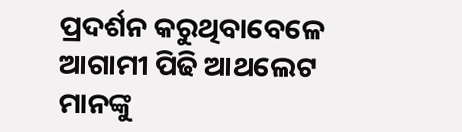ପ୍ରଦର୍ଶନ କରୁଥିବାବେଳେ ଆଗାମୀ ପିଢି ଆଥଲେଟ ମାନଙ୍କୁ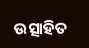ଉତ୍ସାହିତ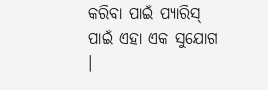କରିବା ପାଇଁ ପ୍ୟାରିସ୍ ପାଇଁ ଏହା ଏକ ସୁଯୋଗ ।